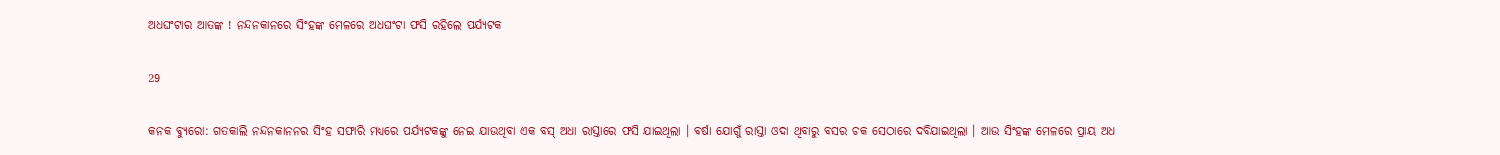ଅଧଘଂଟାର ଆତଙ୍କ ! ନନ୍ଦନକାନରେ ସିଂହଙ୍କ ମେଳରେ ଅଧଘଂଟା ଫସି ରହିଲେ ପର୍ଯ୍ୟଟକ

29

କନକ ବ୍ୟୁରୋ: ଗତକାଲି ନନ୍ଦନକାନନର ସିଂହ ସଫାରି ମଧ୍ୟରେ ପର୍ଯ୍ୟଟକଙ୍କୁ ନେଇ ଯାଉଥିବା ଏକ ବସ୍ ଅଧା ରାସ୍ତାରେ ଫସି ଯାଇଥିଲା । ବର୍ଷା ଯୋଗୁଁ ରାସ୍ତା ଓଦା ଥିବାରୁ ବସର ଚକ ସେଠାରେ ଦବିଯାଇଥିଲା । ଆଉ ସିଂହଙ୍କ ମେଳରେ ପ୍ରାୟ ଅଧ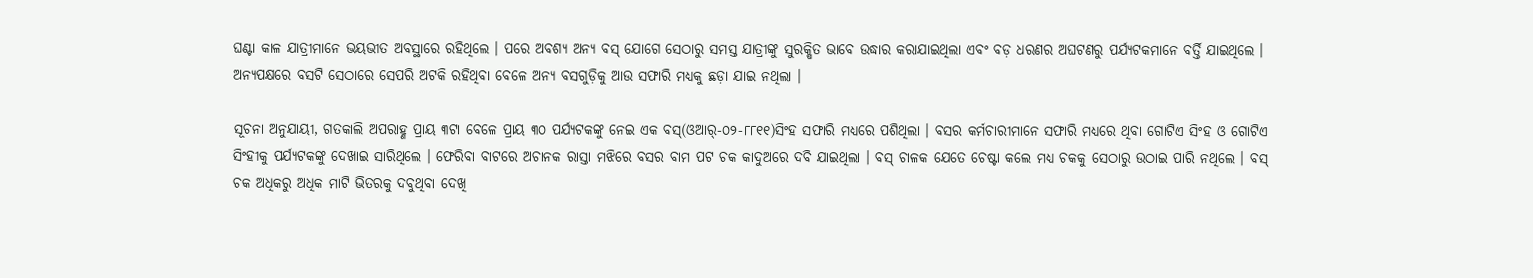ଘଣ୍ଟା କାଳ ଯାତ୍ରୀମାନେ ଭୟଭୀତ ଅବସ୍ଥାରେ ରହିଥିଲେ । ପରେ ଅବଶ୍ୟ ଅନ୍ୟ ବସ୍ ଯୋଗେ ସେଠାରୁ ସମସ୍ତ ଯାତ୍ରୀଙ୍କୁ ସୁରକ୍ଷିତ ଭାବେ ଉଦ୍ଧାର କରାଯାଇଥିଲା ଏବଂ ବଡ଼ ଧରଣର ଅଘଟଣରୁ ପର୍ଯ୍ୟଟକମାନେ ବର୍ତ୍ତି ଯାଇଥିଲେ । ଅନ୍ୟପକ୍ଷରେ ବସଟି ସେଠାରେ ସେପରି ଅଟକି ରହିଥିବା ବେଳେ ଅନ୍ୟ ବସଗୁଡ଼ିକୁ ଆଉ ସଫାରି ମଧ୍ୟକୁ ଛଡ଼ା ଯାଇ ନଥିଲା ।

ସୂଚନା ଅନୁଯାୟୀ, ଗତକାଲି ଅପରାହ୍ଣ ପ୍ରାୟ ୩ଟା ବେଳେ ପ୍ରାୟ ୩୦ ପର୍ଯ୍ୟଟକଙ୍କୁ ନେଇ ଏକ ବସ୍(ଓଆର୍-୦୨-୮୮୧୧)ସିଂହ ସଫାରି ମଧ୍ୟରେ ପଶିଥିଲା । ବସର କର୍ମଚାରୀମାନେ ସଫାରି ମଧ୍ୟରେ ଥିବା ଗୋଟିଏ ସିଂହ ଓ ଗୋଟିଏ ସିଂହୀକୁ ପର୍ଯ୍ୟଟକଙ୍କୁ ଦେଖାଇ ସାରିଥିଲେ । ଫେରିବା ବାଟରେ ଅଚାନକ ରାସ୍ତା ମଝିରେ ବସର ବାମ ପଟ ଚକ କାଦୁଅରେ ଦବି ଯାଇଥିଲା । ବସ୍ ଚାଳକ ଯେତେ ଚେଷ୍ଟା କଲେ ମଧ୍ୟ ଚକକୁ ସେଠାରୁ ଉଠାଇ ପାରି ନଥିଲେ । ବସ୍ ଚକ ଅଧିକରୁ ଅଧିକ ମାଟି ଭିତରକୁ ଦବୁଥିବା ଦେଖି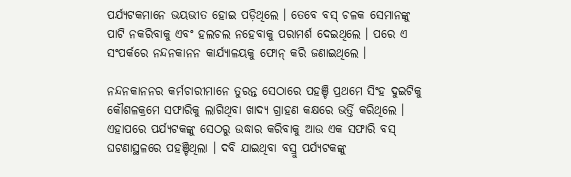ପର୍ଯ୍ୟଟକମାନେ ଭୟଭୀତ ହୋଇ ପଡ଼ିଥିଲେ । ତେବେ ବସ୍ ଚଳକ ସେମାନଙ୍କୁ ପାଟି ନକରିବାକୁ ଏବଂ ହଲଚଲ ନହେବାକୁ ପରାମର୍ଶ ଦେଇଥିଲେ । ପରେ ଏ ସଂପର୍କରେ ନନ୍ଦନକାନନ କାର୍ଯ୍ୟାଳୟକୁ ଫୋନ୍ କରି ଜଣାଇଥିଲେ ।

ନନ୍ଦନକାନନର କର୍ମଚାରୀମାନେ ତୁରନ୍ତ ସେଠାରେ ପହଞ୍ଚି ପ୍ରଥମେ ସିଂହ ଦୁଇଟିକୁ କୌଶଳକ୍ରମେ ସଫାରିକୁ ଲାଗିଥିବା ଖାଦ୍ୟ ଗ୍ରାହଣ କକ୍ଷରେ ଭର୍ତ୍ତି କରିଥିଲେ । ଏହାପରେ ପର୍ଯ୍ୟଟକଙ୍କୁ ସେଠରୁ ଉଦ୍ଧାର କରିବାକୁ ଆଉ ଏକ ସଫାରି ବସ୍ ଘଟଣାସ୍ଥଳରେ ପହଞ୍ଚିଥିଲା । ଦବି ଯାଇଥିବା ବସ୍ରୁ ପର୍ଯ୍ୟଟକଙ୍କୁ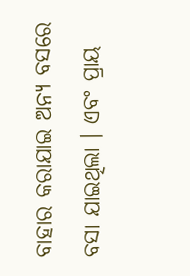ବାହାର କରାଯାଇ ଅନ୍ୟ ବସରେ ବସା ଯାଇଥିଲା । ଏବଂ ପ୍ରାୟ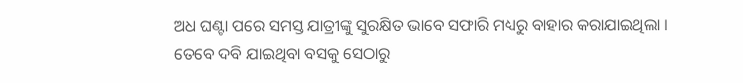ଅଧ ଘଣ୍ଟା ପରେ ସମସ୍ତ ଯାତ୍ରୀଙ୍କୁ ସୁରକ୍ଷିତ ଭାବେ ସଫାରି ମଧ୍ୟରୁ ବାହାର କରାଯାଇଥିଲା । ତେବେ ଦବି ଯାଇଥିବା ବସକୁ ସେଠାରୁ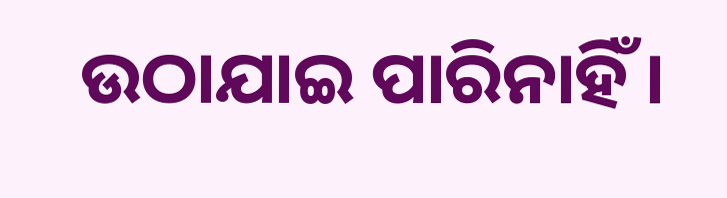ଉଠାଯାଇ ପାରିନାହିଁ ।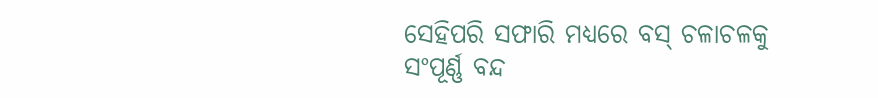ସେହିପରି ସଫାରି ମଧ୍ୟରେ ବସ୍ ଚଳାଚଳକୁ ସଂପୂର୍ଣ୍ଣ ବନ୍ଦ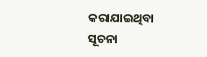କରାଯାଇଥିବା ସୂଚନା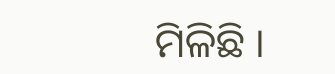ମିଳିଛି ।